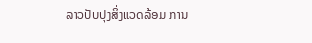ລາວປັບປຸງສິ່ງແວດລ້ອມ ການ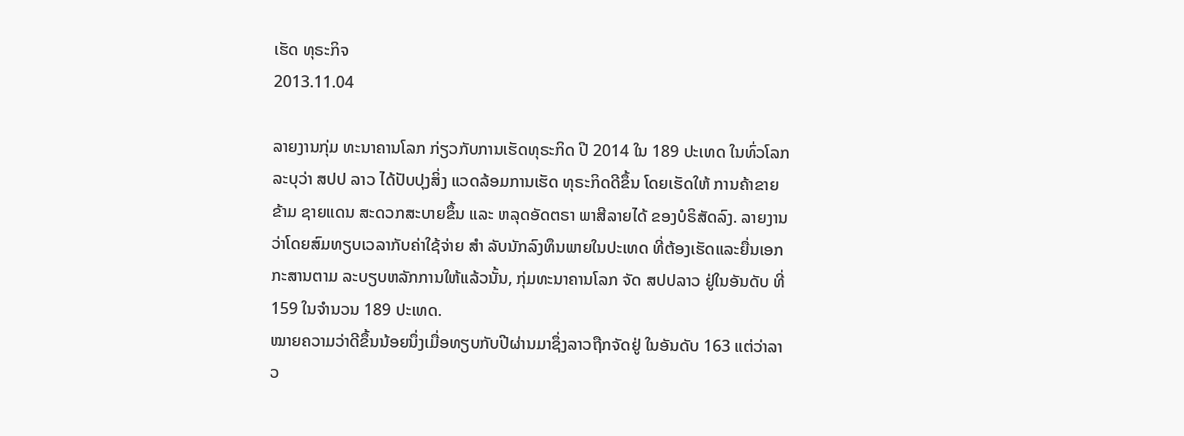ເຮັດ ທຸຣະກິຈ
2013.11.04

ລາຍງານກຸ່ມ ທະນາຄານໂລກ ກ່ຽວກັບການເຮັດທຸຣະກິດ ປີ 2014 ໃນ 189 ປະເທດ ໃນທົ່ວໂລກ ລະບຸວ່າ ສປປ ລາວ ໄດ້ປັບປຸງສິ່ງ ແວດລ້ອມການເຮັດ ທຸຣະກິດດີຂຶ້ນ ໂດຍເຮັດໃຫ້ ການຄ້າຂາຍຂ້າມ ຊາຍແດນ ສະດວກສະບາຍຂຶ້ນ ແລະ ຫລຸດອັດຕຣາ ພາສີລາຍໄດ້ ຂອງບໍຣິສັດລົງ. ລາຍງານວ່າໂດຍສົມທຽບເວລາກັບຄ່າໃຊ້ຈ່າຍ ສໍາ ລັບນັກລົງທຶນພາຍໃນປະເທດ ທີ່ຕ້ອງເຮັດແລະຍື່ນເອກກະສານຕາມ ລະບຽບຫລັກການໃຫ້ແລ້ວນັ້ນ, ກຸ່ມທະນາຄານໂລກ ຈັດ ສປປລາວ ຢູ່ໃນອັນດັບ ທີ່ 159 ໃນຈໍານວນ 189 ປະເທດ.
ໝາຍຄວາມວ່າດີຂຶ້ນນ້ອຍນຶ່ງເມື່ອທຽບກັບປີຜ່ານມາຊຶ່ງລາວຖືກຈັດຢູ່ ໃນອັນດັບ 163 ແຕ່ວ່າລາວ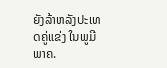ຍັງລ້າຫລັງປະເທດຄູ່ແຂ່ງ ໃນພູມີພາຄ.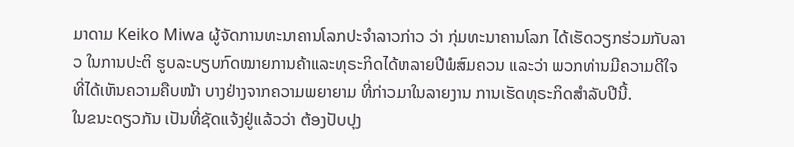ມາດາມ Keiko Miwa ຜູ້ຈັດການທະນາຄານໂລກປະຈໍາລາວກ່າວ ວ່າ ກຸ່ມທະນາຄານໂລກ ໄດ້ເຮັດວຽກຮ່ວມກັບລາວ ໃນການປະຕິ ຮູບລະບຽບກົດໝາຍການຄ້າແລະທຸຣະກິດໄດ້ຫລາຍປີພໍສົມຄວນ ແລະວ່າ ພວກທ່ານມີຄວາມດີໃຈ ທີ່ໄດ້ເຫັນຄວາມຄືບໜ້າ ບາງຢ່າງຈາກຄວາມພຍາຍາມ ທີ່ກ່າວມາໃນລາຍງານ ການເຮັດທຸຣະກິດສໍາລັບປີນີ້.
ໃນຂນະດຽວກັນ ເປັນທີ່ຊັດແຈ້ງຢູ່ແລ້ວວ່າ ຕ້ອງປັບປຸງ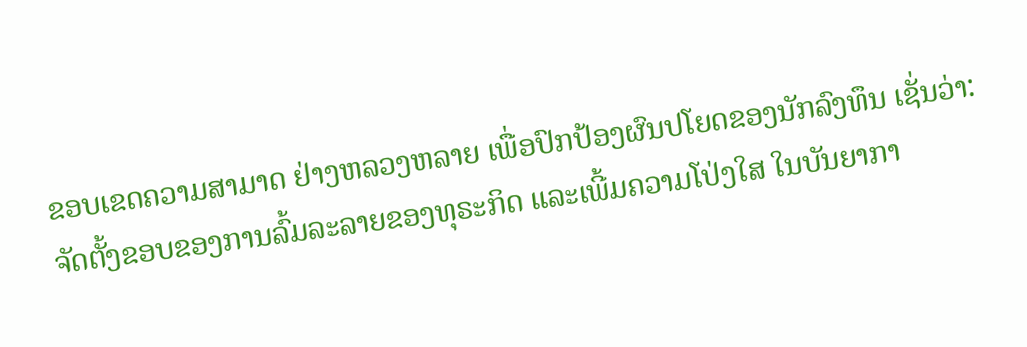ຂອບເຂດຄວາມສາມາດ ຢ່າງຫລວງຫລາຍ ເພື່ອປົກປ້ອງຜົນປໂຍດຂອງນັກລົງທຶນ ເຊັ່ນວ່າ: ຈັດຕັ້ງຂອບຂອງການລົ້ມລະລາຍຂອງທຸຣະກິດ ແລະເພີ້ມຄວາມໂປ່ງໃສ ໃນບັນຍາກາ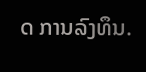ດ ການລົງທຶນ.